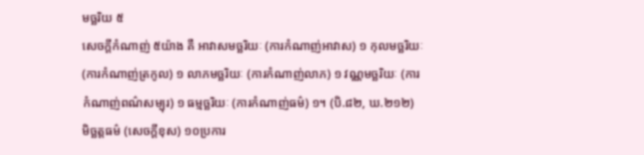មច្ឆរិយ ៥
សេចក្តីកំណាញ់ ៥យ៉ាង គឺ អាវាសមច្ឆរិយៈ (ការកំណាញ់អាវាស) ១ កុលមច្ឆរិយៈ (ការកំណាញ់ត្រកូល) ១ លាភមច្ឆរិយៈ (ការកំណាញ់លាភ) ១ វណ្ណមច្ឆរិយៈ (ការកំណាញ់ពណ៌សម្បុរ) ១ ធម្មច្ឆរិយៈ (ការកំណាញ់ធម៌) ១។ (បិ.៨២, ឃ.២១២)
មិច្ឆត្តធម៌ (សេចក្ដីខុស) ១០ប្រការ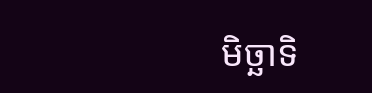មិច្ឆាទិ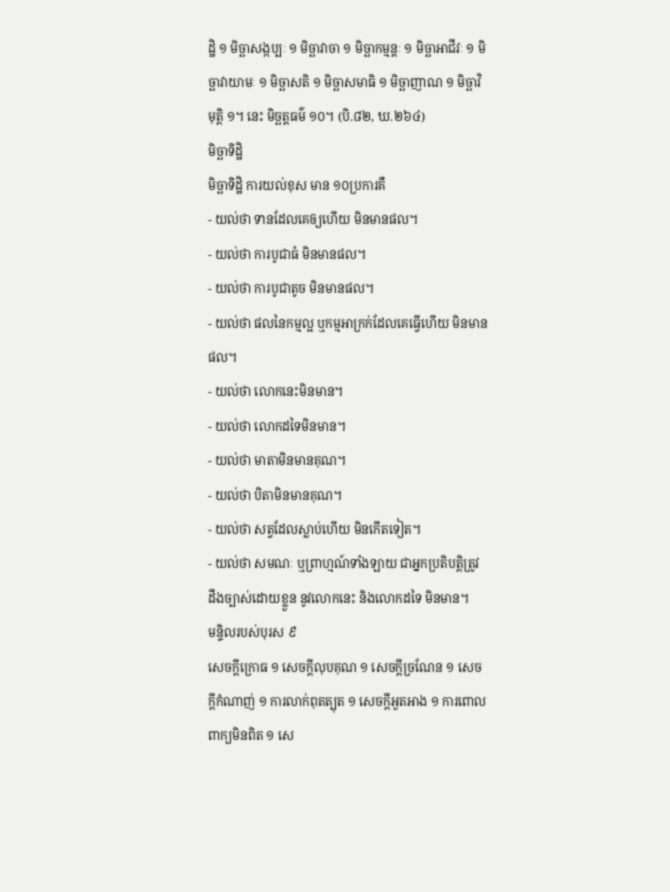ដ្ឋិ ១ មិច្ឆាសង្កប្បៈ ១ មិច្ឆាវាចា ១ មិច្ឆាកម្មន្តៈ ១ មិច្ឆាអាជីវៈ ១ មិច្ឆាវាយាមៈ ១ មិច្ឆាសតិ ១ មិច្ឆាសមាធិ ១ មិច្ឆាញាណ ១ មិច្ឆាវិមុត្តិ ១។ នេះ មិច្ឆត្តធម៌ ១០។ (បិ.៨២, ឃ.២៦៤)
មិច្ឆាទិដ្ឋិ
មិច្ឆាទិដ្ឋិ ការយល់ខុស មាន ១០ប្រការគឺ
- យល់ថា ទានដែលគេឲ្យហើយ មិនមានផល។
- យល់ថា ការបូជាធំ មិនមានផល។
- យល់ថា ការបូជាតូច មិនមានផល។
- យល់ថា ផលនៃកម្មល្អ ឬកម្មអាក្រក់ដែលគេធ្វើហើយ មិនមានផល។
- យល់ថា លោកនេះមិនមាន។
- យល់ថា លោកដទៃមិនមាន។
- យល់ថា មាតាមិនមានគុណ។
- យល់ថា បិតាមិនមានគុណ។
- យល់ថា សត្វដែលស្លាប់ហើយ មិនកើតទៀត។
- យល់ថា សមណៈ ឬព្រាហ្មណ៍ទាំងឡាយ ជាអ្នកប្រតិបត្តិត្រូវ ដឹងច្បាស់ដោយខ្លួន នូវលោកនេះ និងលោកដទៃ មិនមាន។
មន្ទិលរបស់បុរស ៩
សេចក្ដីក្រោធ ១ សេចក្ដីលុបគុណ ១ សេចក្ដីច្រណែន ១ សេចក្ដីកំណាញ់ ១ ការលាក់ពុតត្បុត ១ សេចក្ដីអួតអាង ១ ការពោលពាក្យមិនពិត ១ សេ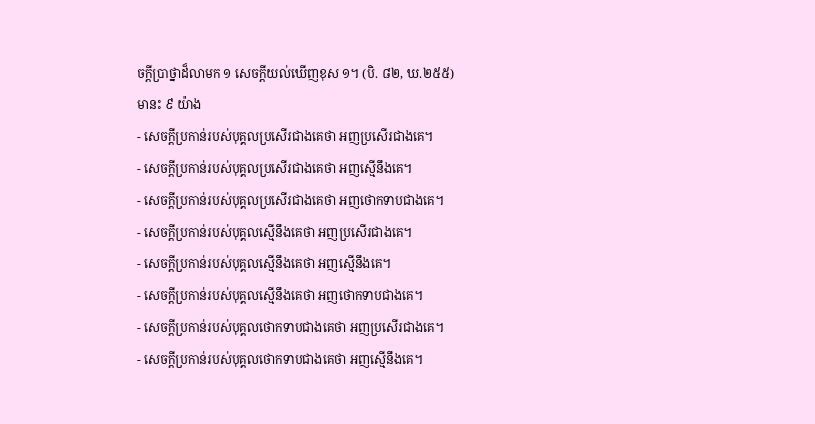ចក្ដីប្រាថ្នាដ៏លាមក ១ សេចក្ដីយល់ឃើញខុស ១។ (បិ. ៨២, ឃ.២៥៥)
មានះ ៩ យ៉ាង
- សេចក្ដីប្រកាន់របស់បុគ្គលប្រសើរជាងគេថា អញប្រសើរជាងគេ។
- សេចក្ដីប្រកាន់របស់បុគ្គលប្រសើរជាងគេថា អញស្មើនឹងគេ។
- សេចក្ដីប្រកាន់របស់បុគ្គលប្រសើរជាងគេថា អញថោកទាបជាងគេ។
- សេចក្ដីប្រកាន់របស់បុគ្គលស្មើនឹងគេថា អញប្រសើរជាងគេ។
- សេចក្ដីប្រកាន់របស់បុគ្គលស្មើនឹងគេថា អញស្មើនឹងគេ។
- សេចក្ដីប្រកាន់របស់បុគ្គលស្មើនឹងគេថា អញថោកទាបជាងគេ។
- សេចក្ដីប្រកាន់របស់បុគ្គលថោកទាបជាងគេថា អញប្រសើរជាងគេ។
- សេចក្ដីប្រកាន់របស់បុគ្គលថោកទាបជាងគេថា អញស្មើនឹងគេ។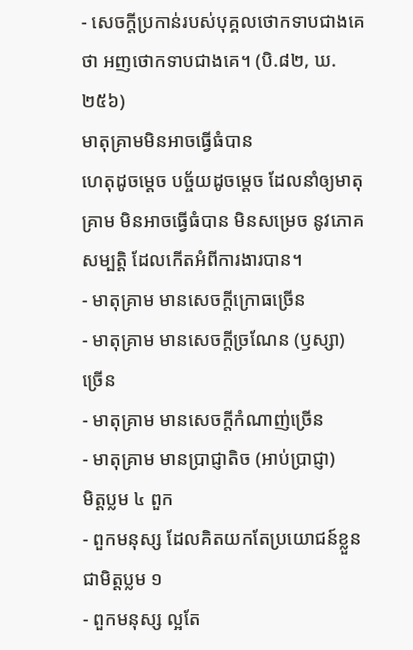- សេចក្ដីប្រកាន់របស់បុគ្គលថោកទាបជាងគេថា អញថោកទាបជាងគេ។ (បិ.៨២, ឃ.២៥៦)
មាតុគ្រាមមិនអាចធ្វើធំបាន
ហេតុដូចម្តេច បច្ច័យដូចម្តេច ដែលនាំឲ្យមាតុគ្រាម មិនអាចធ្វើធំបាន មិនសម្រេច នូវភោគសម្បត្តិ ដែលកើតអំពីការងារបាន។
- មាតុគ្រាម មានសេចក្តីក្រោធច្រើន
- មាតុគ្រាម មានសេចក្តីច្រណែន (ឫស្សា) ច្រើន
- មាតុគ្រាម មានសេចក្តីកំណាញ់ច្រើន
- មាតុគ្រាម មានប្រាជ្ញាតិច (អាប់ប្រាជ្ញា)
មិត្តប្លម ៤ ពួក
- ពួកមនុស្ស ដែលគិតយកតែប្រយោជន៍ខ្លួន ជាមិត្តប្លម ១
- ពួកមនុស្ស ល្អតែ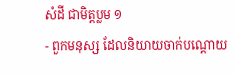សំដី ជាមិត្តប្លម ១
- ពួកមនុស្ស ដែលនិយាយចាក់បណ្តោយ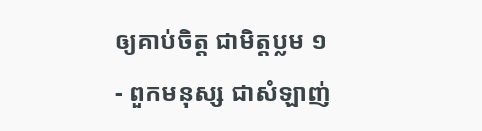ឲ្យគាប់ចិត្ត ជាមិត្តប្លម ១
- ពួកមនុស្ស ជាសំឡាញ់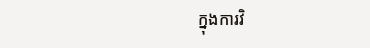ក្នុងការវិ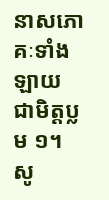នាសភោគៈទាំងឡាយ ជាមិត្តប្លម ១។
សូ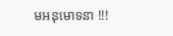មអនុមោទនា !!!